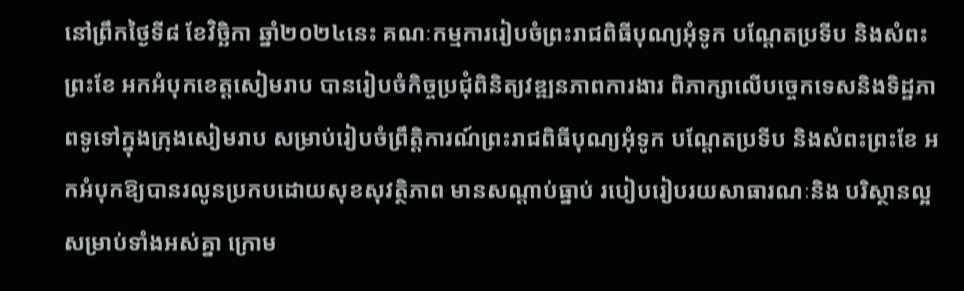នៅព្រឹកថ្ងៃទី៨ ខែវិច្ឆិកា ឆ្នាំ២០២៤នេះ គណៈកម្មការរៀបចំព្រះរាជពិធីបុណ្យអុំទូក បណ្តែតប្រទីប និងសំពះព្រះខែ អកអំបុកខេត្តសៀមរាប បានរៀបចំកិច្ចប្រជុំពិនិត្យវឌ្ឍនភាពការងារ ពិភាក្សាលើបច្ចេកទេសនិងទិដ្ឋភាពទូទៅក្នុងក្រុងសៀមរាប សម្រាប់រៀបចំព្រឹត្តិការណ៍ព្រះរាជពិធីបុណ្យអុំទូក បណ្តែតប្រទីប និងសំពះព្រះខែ អកអំបុកឱ្យបានរលូនប្រកបដោយសុខសុវត្ថិភាព មានសណ្តាប់ធ្នាប់ របៀបរៀបរយសាធារណៈនិង បរិស្ថានល្អសម្រាប់ទាំងអស់គ្នា ក្រោម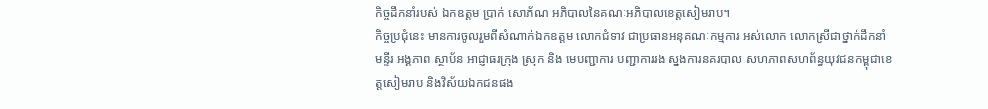កិច្ចដឹកនាំរបស់ ឯកឧត្តម ប្រាក់ សោភ័ណ អភិបាលនៃគណៈអភិបាលខេត្តសៀមរាប។
កិច្ចប្រជុំនេះ មានការចូលរួមពីសំណាក់ឯកឧត្តម លោកជំទាវ ជាប្រធានអនុគណៈកម្មការ អស់លោក លោកស្រីជាថ្នាក់ដឹកនាំមន្ទីរ អង្គភាព ស្ថាប័ន អាជ្ញាធរក្រុង ស្រុក និង មេបញ្ជាការ បញ្ជាការរង ស្នងការនគរបាល សហភាពសហព័ន្ធយុវជនកម្ពុជាខេត្តសៀមរាប និងវិស័យឯកជនផង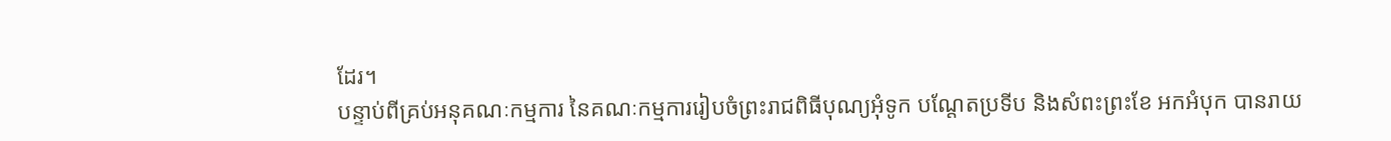ដែរ។
បន្ទាប់ពីគ្រប់អនុគណៈកម្មការ នៃគណៈកម្មការរៀបចំព្រះរាជពិធីបុណ្យអុំទូក បណ្តែតប្រទីប និងសំពះព្រះខែ អកអំបុក បានរាយ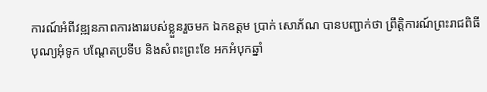ការណ៍អំពីវឌ្ឍនភាពការងាររបស់ខ្លួនរួចមក ឯកឧត្តម ប្រាក់ សោភ័ណ បានបញ្ជាក់ថា ព្រឹត្តិការណ៍ព្រះរាជពិធីបុណ្យអុំទូក បណ្តែតប្រទីប និងសំពះព្រះខែ អកអំបុកឆ្នាំ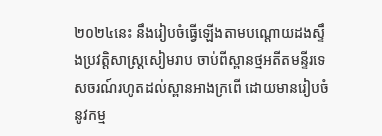២០២៤នេះ នឹងរៀបចំធ្វើឡើងតាមបណ្តោយដងស្ទឹងប្រវត្តិសាស្ត្រសៀមរាប ចាប់ពីស្ពានថ្មអតីតមន្ទីរទេសចរណ៍រហូតដល់ស្ពានអាងក្រពើ ដោយមានរៀបចំនូវកម្ម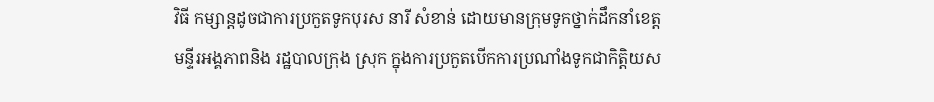វិធី កម្សាន្តដូចជាការប្រកួតទូកបុរស នារី សំខាន់ ដោយមានក្រុមទូកថ្នាក់ដឹកនាំខេត្ត មន្ទីរអង្គភាពនិង រដ្ឋបាលក្រុង ស្រុក ក្នុងការប្រកួតបើកការប្រណាំងទូកជាកិត្តិយស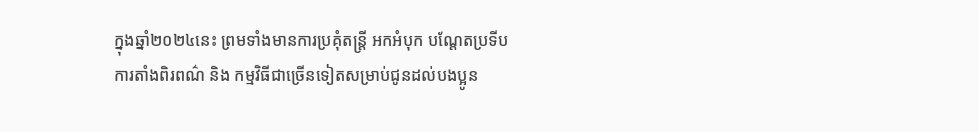ក្នុងឆ្នាំ២០២៤នេះ ព្រមទាំងមានការប្រគុំតន្ត្រី អកអំបុក បណ្តែតប្រទីប ការតាំងពិរពណ៌ និង កម្មវិធីជាច្រើនទៀតសម្រាប់ជូនដល់បងប្អូន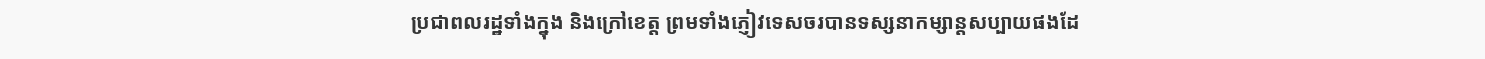ប្រជាពលរដ្ឋទាំងក្នុង និងក្រៅខេត្ត ព្រមទាំងភ្ញៀវទេសចរបានទស្សនាកម្សាន្តសប្បាយផងដែ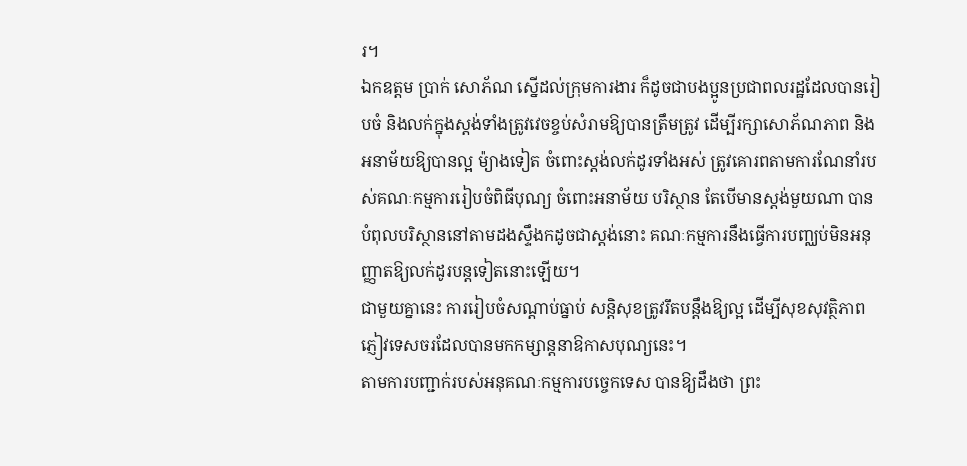រ។
ឯកឧត្តម ប្រាក់ សោភ័ណ ស្នើដល់ក្រុមការងារ ក៏ដូចជាបងប្អូនប្រជាពលរដ្ឋដែលបានរៀបចំ និងលក់ក្នុងស្តង់ទាំងត្រូវវេចខ្ចប់សំរាមឱ្យបានត្រឹមត្រូវ ដើម្បីរក្សាសោភ័ណភាព និងអនាម័យឱ្យបានល្អ ម៉្យាងទៀត ចំពោះស្តង់លក់ដូរទាំងអស់ ត្រូវគោរពតាមការណែនាំរបស់គណៈកម្មការរៀបចំពិធីបុណ្យ ចំពោះអនាម័យ បរិស្ថាន តែបើមានស្តង់មួយណា បានបំពុលបរិស្ថាននៅតាមដងស្ទឹងកដូចជាស្តង់នោះ គណៈកម្មការនឹងធ្វើការបញ្ឈប់មិនអនុញ្ញាតឱ្យលក់ដូរបន្តទៀតនោះឡើយ។
ជាមួយគ្នានេះ ការរៀបចំសណ្តាប់ធ្នាប់ សន្តិសុខត្រូវរឹតបន្តឹងឱ្យល្អ ដេីម្បីសុខសុវត្ថិភាពភ្ញៀវទេសចរដែលបានមកកម្សាន្តនាឱកាសបុណ្យនេះ។
តាមការបញ្ជាក់របស់អនុគណៈកម្មការបច្ចេកទេស បានឱ្យដឹងថា ព្រះ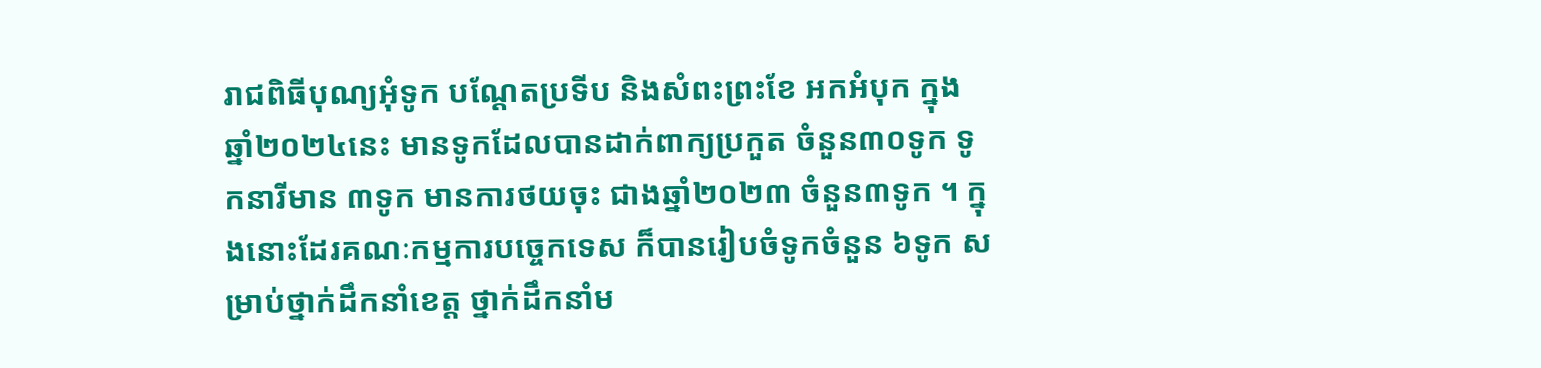រាជពិធីបុណ្យអុំទូក បណ្តែតប្រទីប និងសំពះព្រះខែ អកអំបុក ក្នុងឆ្នាំ២០២៤នេះ មានទូកដែលបានដាក់ពាក្យប្រកួត ចំនួន៣០ទូក ទូកនារីមាន ៣ទូក មានការថយចុះ ជាងឆ្នាំ២០២៣ ចំនួន៣ទូក ។ ក្នុងនោះដែរគណៈកម្មការបច្ចេកទេស ក៏បានរៀបចំទូកចំនួន ៦ទូក សម្រាប់ថ្នាក់ដឹកនាំខេត្ត ថ្នាក់ដឹកនាំម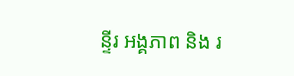ន្ទីរ អង្គភាព និង រ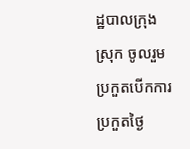ដ្ឋបាលក្រុង ស្រុក ចូលរួមប្រកួតបើកការប្រកួតថ្ងៃ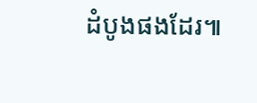ដំបូងផងដែរ៕